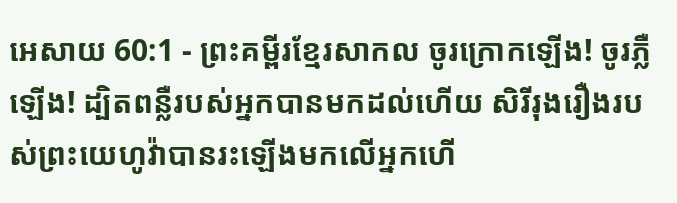អេសាយ 60:1 - ព្រះគម្ពីរខ្មែរសាកល ចូរក្រោកឡើង! ចូរភ្លឺឡើង! ដ្បិតពន្លឺរបស់អ្នកបានមកដល់ហើយ សិរីរុងរឿងរបស់ព្រះយេហូវ៉ាបានរះឡើងមកលើអ្នកហើ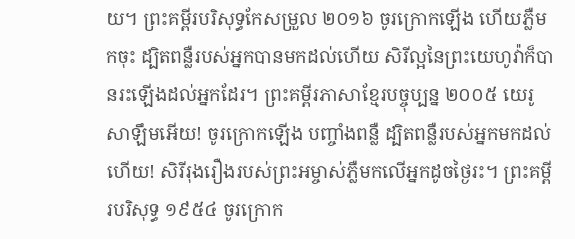យ។ ព្រះគម្ពីរបរិសុទ្ធកែសម្រួល ២០១៦ ចូរក្រោកឡើង ហើយភ្លឺមកចុះ ដ្បិតពន្លឺរបស់អ្នកបានមកដល់ហើយ សិរីល្អនៃព្រះយេហូវ៉ាក៏បានរះឡើងដល់អ្នកដែរ។ ព្រះគម្ពីរភាសាខ្មែរបច្ចុប្បន្ន ២០០៥ យេរូសាឡឹមអើយ! ចូរក្រោកឡើង បញ្ចាំងពន្លឺ ដ្បិតពន្លឺរបស់អ្នកមកដល់ហើយ! សិរីរុងរឿងរបស់ព្រះអម្ចាស់ភ្លឺមកលើអ្នកដូចថ្ងៃរះ។ ព្រះគម្ពីរបរិសុទ្ធ ១៩៥៤ ចូរក្រោក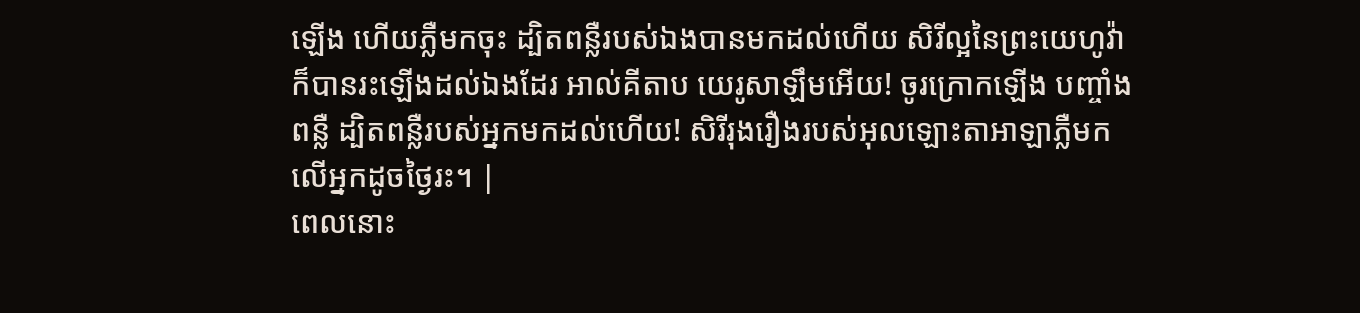ឡើង ហើយភ្លឺមកចុះ ដ្បិតពន្លឺរបស់ឯងបានមកដល់ហើយ សិរីល្អនៃព្រះយេហូវ៉ាក៏បានរះឡើងដល់ឯងដែរ អាល់គីតាប យេរូសាឡឹមអើយ! ចូរក្រោកឡើង បញ្ចាំងពន្លឺ ដ្បិតពន្លឺរបស់អ្នកមកដល់ហើយ! សិរីរុងរឿងរបស់អុលឡោះតាអាឡាភ្លឺមកលើអ្នកដូចថ្ងៃរះ។ |
ពេលនោះ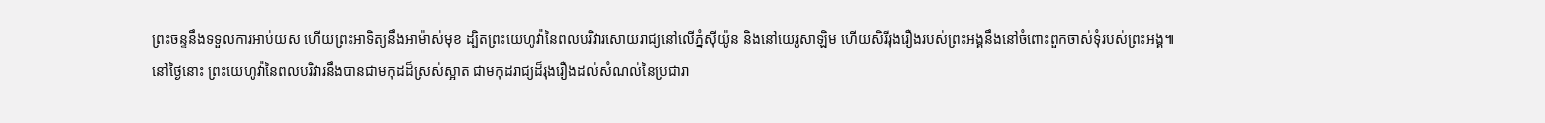ព្រះចន្ទនឹងទទួលការអាប់យស ហើយព្រះអាទិត្យនឹងអាម៉ាស់មុខ ដ្បិតព្រះយេហូវ៉ានៃពលបរិវារសោយរាជ្យនៅលើភ្នំស៊ីយ៉ូន និងនៅយេរូសាឡិម ហើយសិរីរុងរឿងរបស់ព្រះអង្គនឹងនៅចំពោះពួកចាស់ទុំរបស់ព្រះអង្គ៕
នៅថ្ងៃនោះ ព្រះយេហូវ៉ានៃពលបរិវារនឹងបានជាមកុដដ៏ស្រស់ស្អាត ជាមកុដរាជ្យដ៏រុងរឿងដល់សំណល់នៃប្រជារា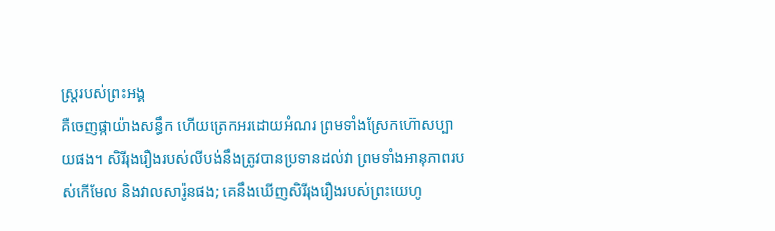ស្ត្ររបស់ព្រះអង្គ
គឺចេញផ្កាយ៉ាងសន្ធឹក ហើយត្រេកអរដោយអំណរ ព្រមទាំងស្រែកហ៊ោសប្បាយផង។ សិរីរុងរឿងរបស់លីបង់នឹងត្រូវបានប្រទានដល់វា ព្រមទាំងអានុភាពរបស់កើមែល និងវាលសារ៉ូនផង; គេនឹងឃើញសិរីរុងរឿងរបស់ព្រះយេហូ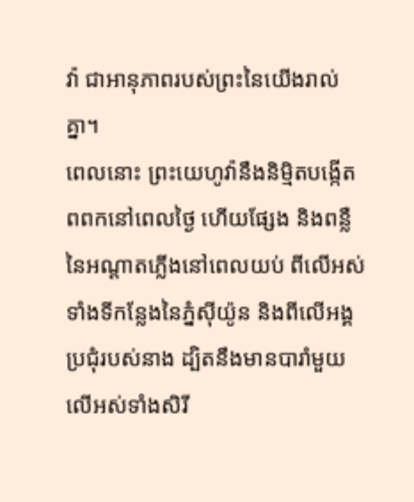វ៉ា ជាអានុភាពរបស់ព្រះនៃយើងរាល់គ្នា។
ពេលនោះ ព្រះយេហូវ៉ានឹងនិម្មិតបង្កើតពពកនៅពេលថ្ងៃ ហើយផ្សែង និងពន្លឺនៃអណ្ដាតភ្លើងនៅពេលយប់ ពីលើអស់ទាំងទីកន្លែងនៃភ្នំស៊ីយ៉ូន និងពីលើអង្គប្រជុំរបស់នាង ដ្បិតនឹងមានបារាំមួយលើអស់ទាំងសិរី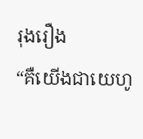រុងរឿង
“គឺយើងជាយេហូ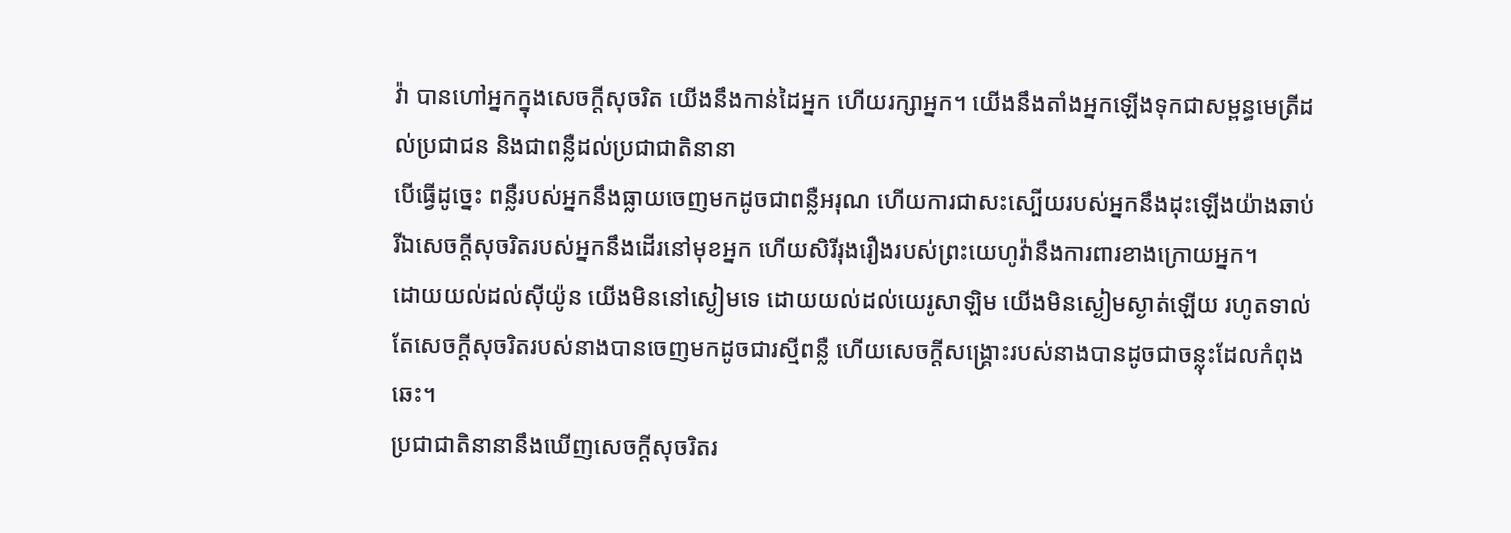វ៉ា បានហៅអ្នកក្នុងសេចក្ដីសុចរិត យើងនឹងកាន់ដៃអ្នក ហើយរក្សាអ្នក។ យើងនឹងតាំងអ្នកឡើងទុកជាសម្ពន្ធមេត្រីដល់ប្រជាជន និងជាពន្លឺដល់ប្រជាជាតិនានា
បើធ្វើដូច្នេះ ពន្លឺរបស់អ្នកនឹងធ្លាយចេញមកដូចជាពន្លឺអរុណ ហើយការជាសះស្បើយរបស់អ្នកនឹងដុះឡើងយ៉ាងឆាប់ រីឯសេចក្ដីសុចរិតរបស់អ្នកនឹងដើរនៅមុខអ្នក ហើយសិរីរុងរឿងរបស់ព្រះយេហូវ៉ានឹងការពារខាងក្រោយអ្នក។
ដោយយល់ដល់ស៊ីយ៉ូន យើងមិននៅស្ងៀមទេ ដោយយល់ដល់យេរូសាឡិម យើងមិនស្ងៀមស្ងាត់ឡើយ រហូតទាល់តែសេចក្ដីសុចរិតរបស់នាងបានចេញមកដូចជារស្មីពន្លឺ ហើយសេចក្ដីសង្គ្រោះរបស់នាងបានដូចជាចន្លុះដែលកំពុងឆេះ។
ប្រជាជាតិនានានឹងឃើញសេចក្ដីសុចរិតរ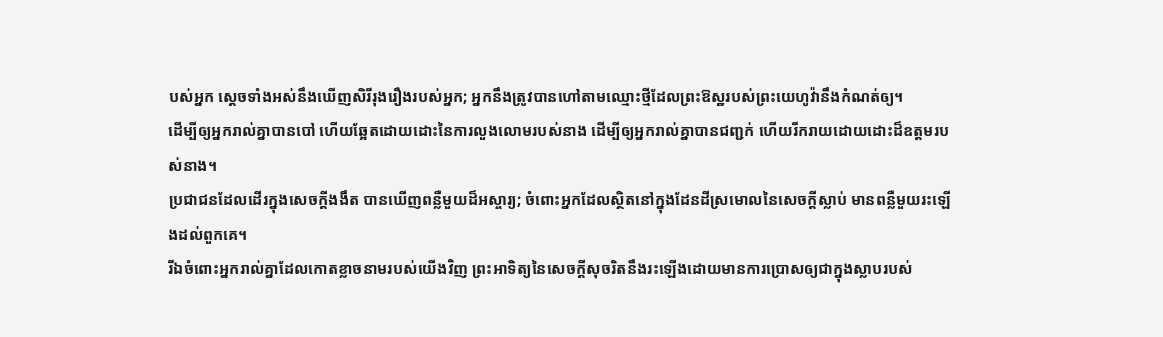បស់អ្នក ស្ដេចទាំងអស់នឹងឃើញសិរីរុងរឿងរបស់អ្នក; អ្នកនឹងត្រូវបានហៅតាមឈ្មោះថ្មីដែលព្រះឱស្ឋរបស់ព្រះយេហូវ៉ានឹងកំណត់ឲ្យ។
ដើម្បីឲ្យអ្នករាល់គ្នាបានបៅ ហើយឆ្អែតដោយដោះនៃការលួងលោមរបស់នាង ដើម្បីឲ្យអ្នករាល់គ្នាបានជញ្ជក់ ហើយរីករាយដោយដោះដ៏ឧត្ដមរបស់នាង។
ប្រជាជនដែលដើរក្នុងសេចក្ដីងងឹត បានឃើញពន្លឺមួយដ៏អស្ចារ្យ; ចំពោះអ្នកដែលស្ថិតនៅក្នុងដែនដីស្រមោលនៃសេចក្ដីស្លាប់ មានពន្លឺមួយរះឡើងដល់ពួកគេ។
រីឯចំពោះអ្នករាល់គ្នាដែលកោតខ្លាចនាមរបស់យើងវិញ ព្រះអាទិត្យនៃសេចក្ដីសុចរិតនឹងរះឡើងដោយមានការប្រោសឲ្យជាក្នុងស្លាបរបស់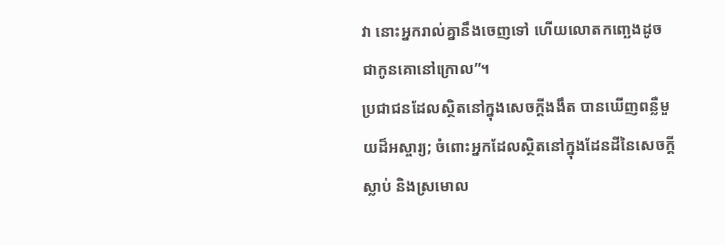វា នោះអ្នករាល់គ្នានឹងចេញទៅ ហើយលោតកញ្ឆេងដូចជាកូនគោនៅក្រោល”។
ប្រជាជនដែលស្ថិតនៅក្នុងសេចក្ដីងងឹត បានឃើញពន្លឺមួយដ៏អស្ចារ្យ; ចំពោះអ្នកដែលស្ថិតនៅក្នុងដែនដីនៃសេចក្ដីស្លាប់ និងស្រមោល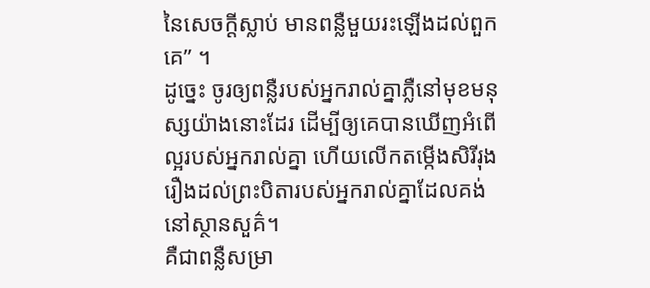នៃសេចក្ដីស្លាប់ មានពន្លឺមួយរះឡើងដល់ពួកគេ” ។
ដូច្នេះ ចូរឲ្យពន្លឺរបស់អ្នករាល់គ្នាភ្លឺនៅមុខមនុស្សយ៉ាងនោះដែរ ដើម្បីឲ្យគេបានឃើញអំពើល្អរបស់អ្នករាល់គ្នា ហើយលើកតម្កើងសិរីរុងរឿងដល់ព្រះបិតារបស់អ្នករាល់គ្នាដែលគង់នៅស្ថានសួគ៌។
គឺជាពន្លឺសម្រា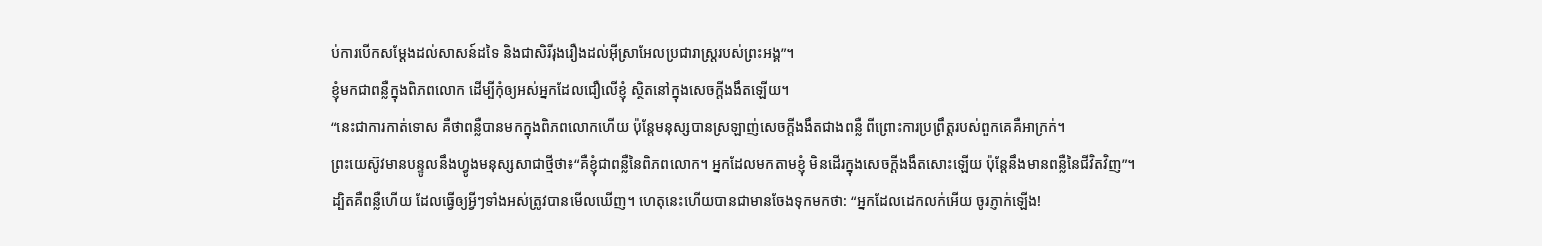ប់ការបើកសម្ដែងដល់សាសន៍ដទៃ និងជាសិរីរុងរឿងដល់អ៊ីស្រាអែលប្រជារាស្ត្ររបស់ព្រះអង្គ”។
ខ្ញុំមកជាពន្លឺក្នុងពិភពលោក ដើម្បីកុំឲ្យអស់អ្នកដែលជឿលើខ្ញុំ ស្ថិតនៅក្នុងសេចក្ដីងងឹតឡើយ។
“នេះជាការកាត់ទោស គឺថាពន្លឺបានមកក្នុងពិភពលោកហើយ ប៉ុន្តែមនុស្សបានស្រឡាញ់សេចក្ដីងងឹតជាងពន្លឺ ពីព្រោះការប្រព្រឹត្តរបស់ពួកគេគឺអាក្រក់។
ព្រះយេស៊ូវមានបន្ទូលនឹងហ្វូងមនុស្សសាជាថ្មីថា៖“គឺខ្ញុំជាពន្លឺនៃពិភពលោក។ អ្នកដែលមកតាមខ្ញុំ មិនដើរក្នុងសេចក្ដីងងឹតសោះឡើយ ប៉ុន្តែនឹងមានពន្លឺនៃជីវិតវិញ”។
ដ្បិតគឺពន្លឺហើយ ដែលធ្វើឲ្យអ្វីៗទាំងអស់ត្រូវបានមើលឃើញ។ ហេតុនេះហើយបានជាមានចែងទុកមកថា: “អ្នកដែលដេកលក់អើយ ចូរភ្ញាក់ឡើង!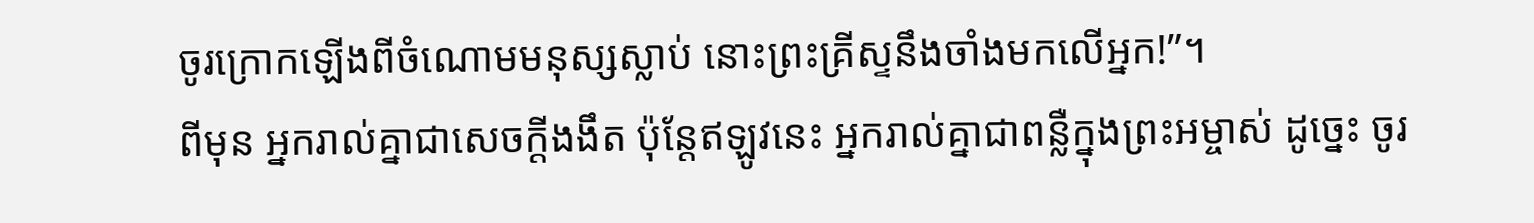ចូរក្រោកឡើងពីចំណោមមនុស្សស្លាប់ នោះព្រះគ្រីស្ទនឹងចាំងមកលើអ្នក!”។
ពីមុន អ្នករាល់គ្នាជាសេចក្ដីងងឹត ប៉ុន្តែឥឡូវនេះ អ្នករាល់គ្នាជាពន្លឺក្នុងព្រះអម្ចាស់ ដូច្នេះ ចូរ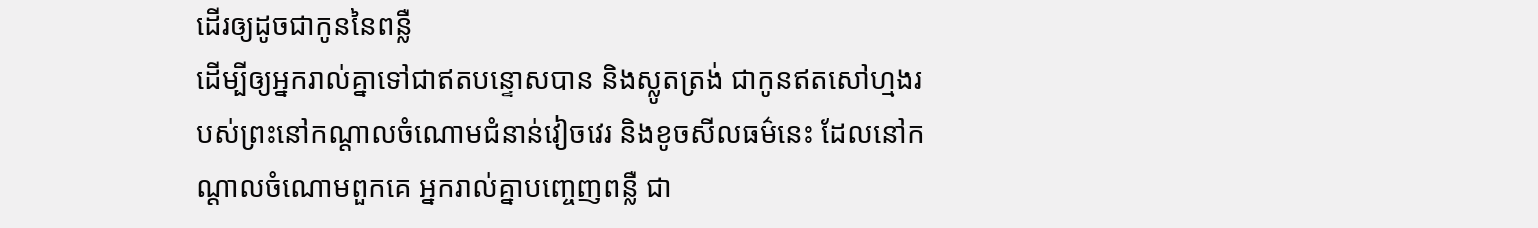ដើរឲ្យដូចជាកូននៃពន្លឺ
ដើម្បីឲ្យអ្នករាល់គ្នាទៅជាឥតបន្ទោសបាន និងស្លូតត្រង់ ជាកូនឥតសៅហ្មងរបស់ព្រះនៅកណ្ដាលចំណោមជំនាន់វៀចវេរ និងខូចសីលធម៌នេះ ដែលនៅកណ្ដាលចំណោមពួកគេ អ្នករាល់គ្នាបញ្ចេញពន្លឺ ជា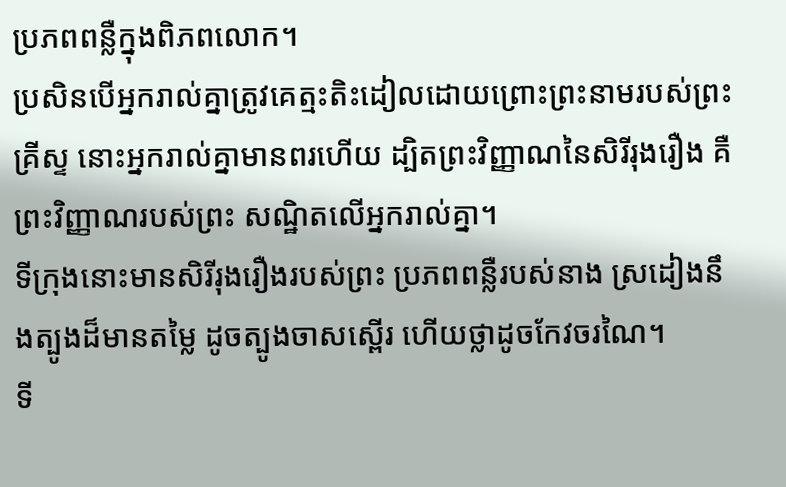ប្រភពពន្លឺក្នុងពិភពលោក។
ប្រសិនបើអ្នករាល់គ្នាត្រូវគេត្មះតិះដៀលដោយព្រោះព្រះនាមរបស់ព្រះគ្រីស្ទ នោះអ្នករាល់គ្នាមានពរហើយ ដ្បិតព្រះវិញ្ញាណនៃសិរីរុងរឿង គឺព្រះវិញ្ញាណរបស់ព្រះ សណ្ឋិតលើអ្នករាល់គ្នា។
ទីក្រុងនោះមានសិរីរុងរឿងរបស់ព្រះ ប្រភពពន្លឺរបស់នាង ស្រដៀងនឹងត្បូងដ៏មានតម្លៃ ដូចត្បូងចាសស្ពើរ ហើយថ្លាដូចកែវចរណៃ។
ទី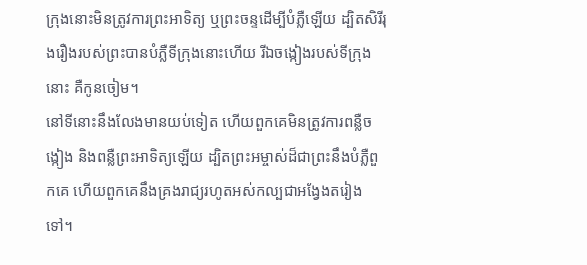ក្រុងនោះមិនត្រូវការព្រះអាទិត្យ ឬព្រះចន្ទដើម្បីបំភ្លឺឡើយ ដ្បិតសិរីរុងរឿងរបស់ព្រះបានបំភ្លឺទីក្រុងនោះហើយ រីឯចង្កៀងរបស់ទីក្រុងនោះ គឺកូនចៀម។
នៅទីនោះនឹងលែងមានយប់ទៀត ហើយពួកគេមិនត្រូវការពន្លឺចង្កៀង និងពន្លឺព្រះអាទិត្យឡើយ ដ្បិតព្រះអម្ចាស់ដ៏ជាព្រះនឹងបំភ្លឺពួកគេ ហើយពួកគេនឹងគ្រងរាជ្យរហូតអស់កល្បជាអង្វែងតរៀងទៅ។